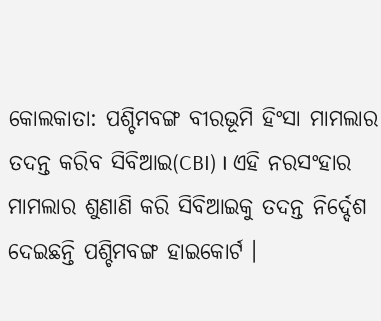କୋଲକାତା: ପଶ୍ଚିମବଙ୍ଗ ବୀରଭୂମି ହିଂସା ମାମଲାର ତଦନ୍ତ କରିବ ସିବିଆଇ(CBI) । ଏହି ନରସଂହାର ମାମଲାର ଶୁଣାଣି କରି ସିବିଆଇକୁ ତଦନ୍ତ ନିର୍ଦ୍ଦେଶ ଦେଇଛନ୍ତି ପଶ୍ଚିମବଙ୍ଗ ହାଇକୋର୍ଟ ।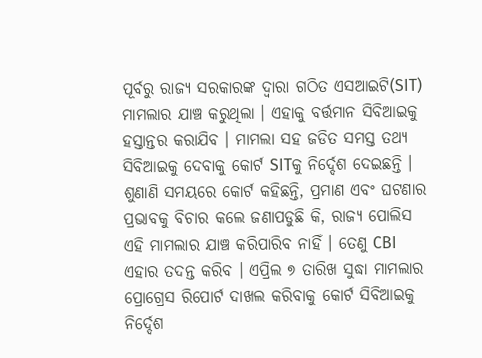ପୂର୍ବରୁ ରାଜ୍ୟ ସରକାରଙ୍କ ଦ୍ବାରା ଗଠିତ ଏସଆଇଟି(SIT) ମାମଲାର ଯାଞ୍ଚ କରୁଥିଲା । ଏହାକୁ ବର୍ତ୍ତମାନ ସିବିଆଇକୁ ହସ୍ତାନ୍ତର କରାଯିବ । ମାମଲା ସହ ଜଡିତ ସମସ୍ତ ତଥ୍ୟ ସିବିଆଇକୁ ଦେବାକୁ କୋର୍ଟ SITକୁ ନିର୍ଦ୍ଦେଶ ଦେଇଛନ୍ତି ।
ଶୁଣାଣି ସମୟରେ କୋର୍ଟ କହିଛନ୍ତି, ପ୍ରମାଣ ଏବଂ ଘଟଣାର ପ୍ରଭାବକୁ ବିଚାର କଲେ ଜଣାପଡୁଛି କି, ରାଜ୍ୟ ପୋଲିସ ଏହି ମାମଲାର ଯାଞ୍ଚ କରିପାରିବ ନାହିଁ । ତେଣୁ CBI ଏହାର ତଦନ୍ତ କରିବ । ଏପ୍ରିଲ ୭ ତାରିଖ ସୁଦ୍ଧା ମାମଲାର ପ୍ରୋଗ୍ରେସ ରିପୋର୍ଟ ଦାଖଲ କରିବାକୁ କୋର୍ଟ ସିବିଆଇକୁ ନିର୍ଦ୍ଦେଶ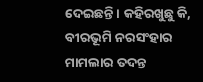ଦେଇଛନ୍ତି । କହିରଖୁଛୁ କି, ବୀରଭୂମି ନରସଂହାର ମାମଲାର ତଦନ୍ତ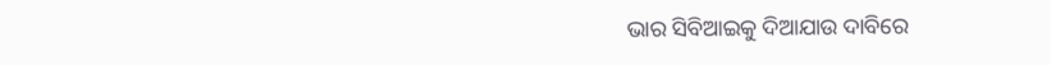ଭାର ସିବିଆଇକୁ ଦିଆଯାଉ ଦାବିରେ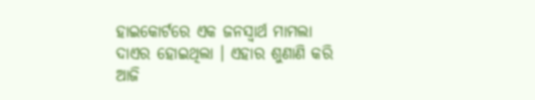ହାଇକୋର୍ଟରେ ଏକ ଜନସ୍ବାର୍ଥ ମାମଲା ଦାଏର ହୋଇଥିଲା । ଏହାର ଶୁଣାଣି କରି ଆଜି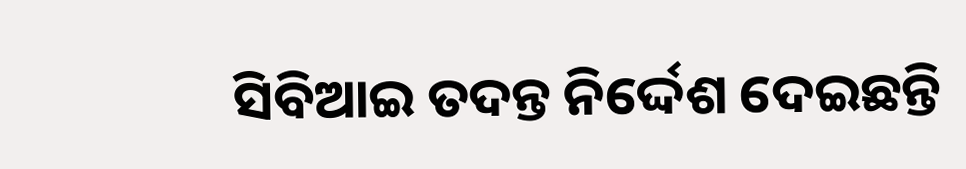ସିବିଆଇ ତଦନ୍ତ ନିର୍ଦ୍ଦେଶ ଦେଇଛନ୍ତି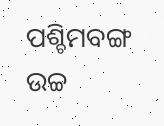ପଶ୍ଚିମବଙ୍ଗ ଉଚ୍ଚ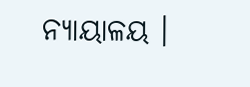ନ୍ୟାୟାଳୟ ।